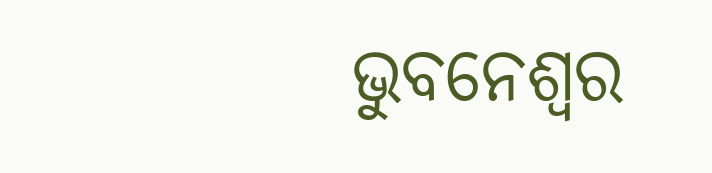ଭୁବନେଶ୍ୱର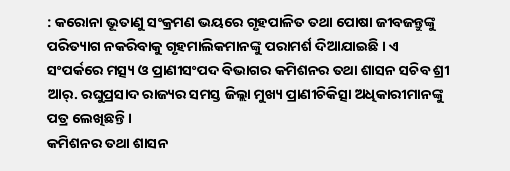: କରୋନା ଭୂତାଣୁ ସଂକ୍ରମଣ ଭୟରେ ଗୃହପାଳିତ ତଥା ପୋଷା ଜୀବଜନ୍ତୁଙ୍କୁ ପରିତ୍ୟାଗ ନକରିବାକୁ ଗୃହମାଲିକମାନଙ୍କୁ ପରାମର୍ଶ ଦିଆଯାଇଛି । ଏ ସଂପର୍କରେ ମତ୍ସ୍ୟ ଓ ପ୍ରାଣୀସଂପଦ ବିଭାଗର କମିଶନର ତଥା ଶାସନ ସଚିବ ଶ୍ରୀ ଆର୍. ରଘୁପ୍ରସାଦ ରାଜ୍ୟର ସମସ୍ତ ଜିଲ୍ଲା ମୁଖ୍ୟ ପ୍ରାଣୀଚିକିତ୍ସା ଅଧିକାରୀମାନଙ୍କୁ ପତ୍ର ଲେଖିଛନ୍ତି ।
କମିଶନର ତଥା ଶାସନ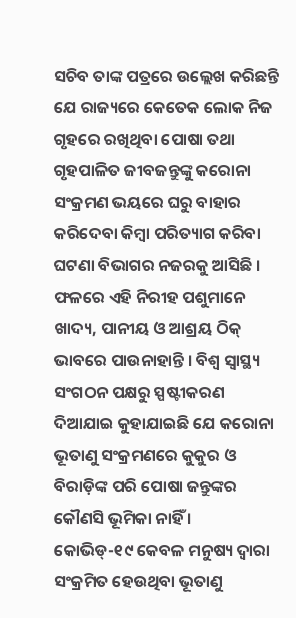ସଚିବ ତାଙ୍କ ପତ୍ରରେ ଉଲ୍ଲେଖ କରିଛନ୍ତି ଯେ ରାଜ୍ୟରେ କେତେକ ଲୋକ ନିଜ ଗୃହରେ ରଖିଥିବା ପୋଷା ତଥା ଗୃହପାଳିତ ଜୀବଜନ୍ତୁଙ୍କୁ କରୋନା ସଂକ୍ରମଣ ଭୟରେ ଘରୁ ବାହାର କରିଦେବା କିମ୍ବା ପରିତ୍ୟାଗ କରିବା ଘଟଣା ବିଭାଗର ନଜରକୁ ଆସିଛି । ଫଳରେ ଏହି ନିରୀହ ପଶୁମାନେ ଖାଦ୍ୟ, ପାନୀୟ ଓ ଆଶ୍ରୟ ଠିକ୍ ଭାବରେ ପାଉନାହାନ୍ତି । ବିଶ୍ୱ ସ୍ୱାସ୍ଥ୍ୟ ସଂଗଠନ ପକ୍ଷରୁ ସ୍ପଷ୍ଟୀକରଣ ଦିଆଯାଇ କୁହାଯାଇଛି ଯେ କରୋନା ଭୂତାଣୁ ସଂକ୍ରମଣରେ କୁକୁର ଓ ବିରାଡ଼ିଙ୍କ ପରି ପୋଷା ଜନ୍ତୁଙ୍କର କୌଣସି ଭୂମିକା ନାହିଁ ।
କୋଭିଡ୍-୧୯ କେବଳ ମନୁଷ୍ୟ ଦ୍ୱାରା ସଂକ୍ରମିତ ହେଉଥିବା ଭୂତାଣୁ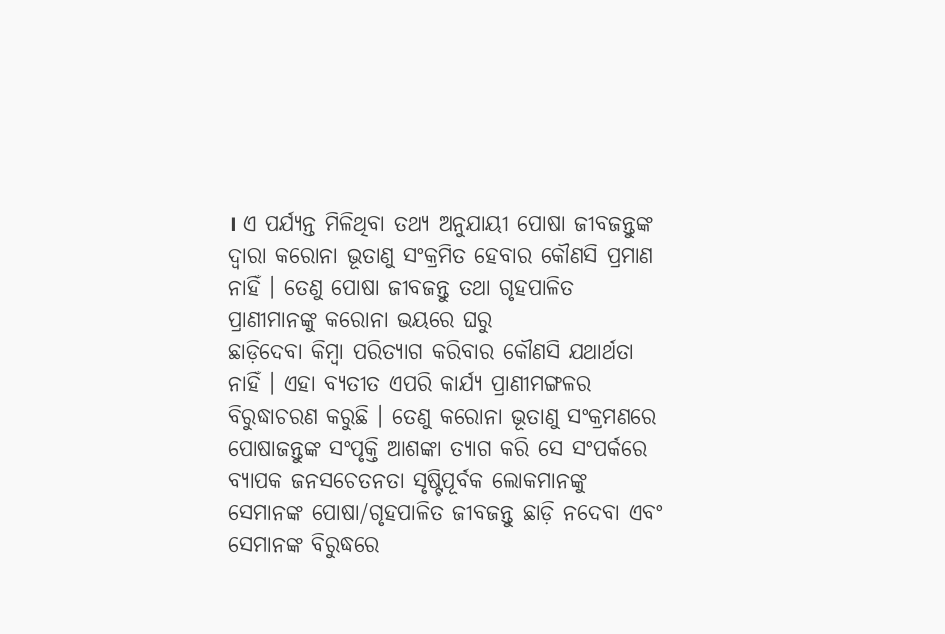। ଏ ପର୍ଯ୍ୟନ୍ତ ମିଳିଥିବା ତଥ୍ୟ ଅନୁଯାୟୀ ପୋଷା ଜୀବଜନ୍ତୁଙ୍କ ଦ୍ୱାରା କରୋନା ଭୂତାଣୁ ସଂକ୍ରମିତ ହେବାର କୌଣସି ପ୍ରମାଣ ନାହିଁ । ତେଣୁ ପୋଷା ଜୀବଜନ୍ତୁ ତଥା ଗୃହପାଳିତ ପ୍ରାଣୀମାନଙ୍କୁ କରୋନା ଭୟରେ ଘରୁ
ଛାଡ଼ିଦେବା କିମ୍ବା ପରିତ୍ୟାଗ କରିବାର କୌଣସି ଯଥାର୍ଥତା ନାହିଁ । ଏହା ବ୍ୟତୀତ ଏପରି କାର୍ଯ୍ୟ ପ୍ରାଣୀମଙ୍ଗଳର ବିରୁଦ୍ଧାଚରଣ କରୁଛି । ତେଣୁ କରୋନା ଭୂତାଣୁ ସଂକ୍ରମଣରେ ପୋଷାଜନ୍ତୁଙ୍କ ସଂପୃକ୍ତି ଆଶଙ୍କା ତ୍ୟାଗ କରି ସେ ସଂପର୍କରେ ବ୍ୟାପକ ଜନସଚେତନତା ସୃଷ୍ଟିପୂର୍ବକ ଲୋକମାନଙ୍କୁ ସେମାନଙ୍କ ପୋଷା/ଗୃହପାଳିତ ଜୀବଜନ୍ତୁ ଛାଡ଼ି ନଦେବା ଏବଂ ସେମାନଙ୍କ ବିରୁଦ୍ଧରେ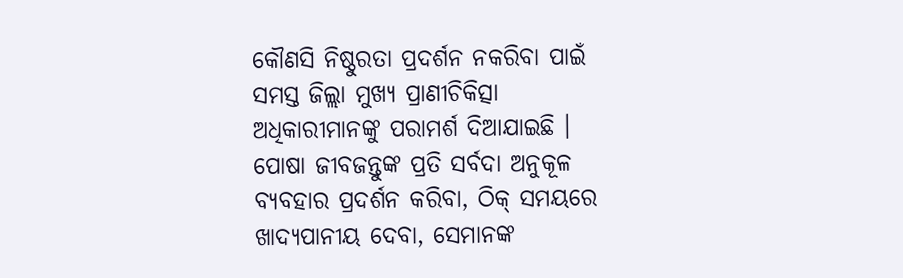କୌଣସି ନିଷ୍ଠୁରତା ପ୍ରଦର୍ଶନ ନକରିବା ପାଇଁ ସମସ୍ତ ଜିଲ୍ଲା ମୁଖ୍ୟ ପ୍ରାଣୀଚିକିତ୍ସା ଅଧିକାରୀମାନଙ୍କୁ ପରାମର୍ଶ ଦିଆଯାଇଛି । ପୋଷା ଜୀବଜନ୍ତୁଙ୍କ ପ୍ରତି ସର୍ବଦା ଅନୁକୂଳ ବ୍ୟବହାର ପ୍ରଦର୍ଶନ କରିବା, ଠିକ୍ ସମୟରେ ଖାଦ୍ୟପାନୀୟ ଦେବା, ସେମାନଙ୍କ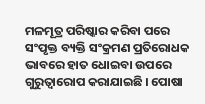ମଳମୂତ୍ର ପରିଷ୍କାର କରିବା ପରେ ସଂପୃକ୍ତ ବ୍ୟକ୍ତି ସଂକ୍ରମଣ ପ୍ରତିରୋଧକ ଭାବରେ ହାତ ଧୋଇବା ଉପରେ ଗୁରୁତ୍ୱାରୋପ କରାଯାଇଛି । ପୋଷା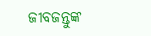ଜୀବଜନ୍ତୁଙ୍କ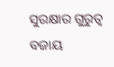ସୁରକ୍ଷାର ଗୁରୁତ୍ୱ ବଜାୟ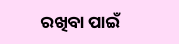ରଖିବା ପାଇଁ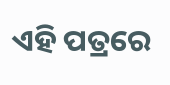ଏହି ପତ୍ରରେ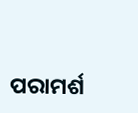ପରାମର୍ଶ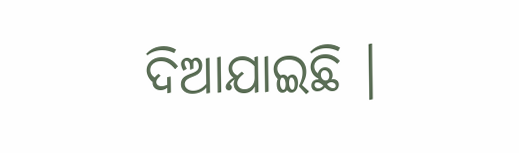ଦିଆଯାଇଛି ।